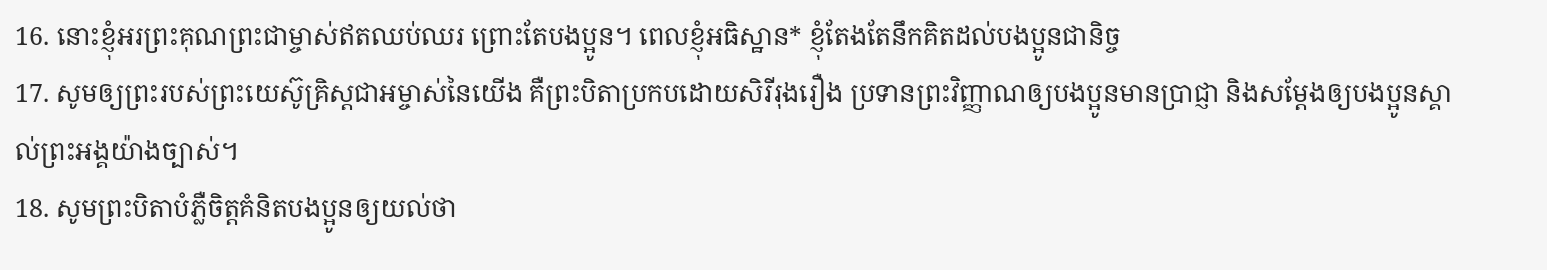16. នោះខ្ញុំអរព្រះគុណព្រះជាម្ចាស់ឥតឈប់ឈរ ព្រោះតែបងប្អូន។ ពេលខ្ញុំអធិស្ឋាន* ខ្ញុំតែងតែនឹកគិតដល់បងប្អូនជានិច្ច
17. សូមឲ្យព្រះរបស់ព្រះយេស៊ូគ្រិស្ដជាអម្ចាស់នៃយើង គឺព្រះបិតាប្រកបដោយសិរីរុងរឿង ប្រទានព្រះវិញ្ញាណឲ្យបងប្អូនមានប្រាជ្ញា និងសម្តែងឲ្យបងប្អូនស្គាល់ព្រះអង្គយ៉ាងច្បាស់។
18. សូមព្រះបិតាបំភ្លឺចិត្តគំនិតបងប្អូនឲ្យយល់ថា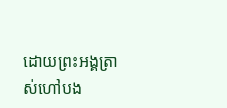ដោយព្រះអង្គត្រាស់ហៅបង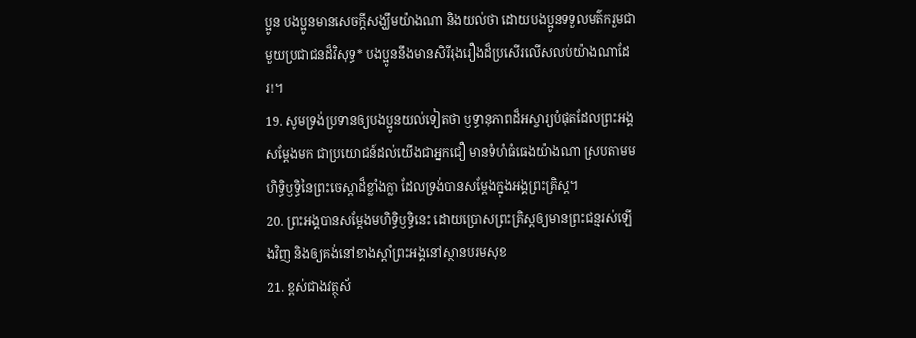ប្អូន បងប្អូនមានសេចក្ដីសង្ឃឹមយ៉ាងណា និងយល់ថា ដោយបងប្អូនទទួលមត៌ករួមជាមួយប្រជាជនដ៏វិសុទ្ធ* បងប្អូននឹងមានសិរីរុងរឿងដ៏ប្រសើរលើសលប់យ៉ាងណាដែរ!។
19. សូមទ្រង់ប្រទានឲ្យបងប្អូនយល់ទៀតថា ឫទ្ធានុភាពដ៏អស្ចារ្យបំផុតដែលព្រះអង្គសម្តែងមក ជាប្រយោជន៍ដល់យើងជាអ្នកជឿ មានទំហំធំធេងយ៉ាងណា ស្របតាមមហិទ្ធិឫទ្ធិនៃព្រះចេស្ដាដ៏ខ្លាំងក្លា ដែលទ្រង់បានសម្តែងក្នុងអង្គព្រះគ្រិស្ដ។
20. ព្រះអង្គបានសម្តែងមហិទ្ធិឫទ្ធិនេះ ដោយប្រោសព្រះគ្រិស្ដឲ្យមានព្រះជន្មរស់ឡើងវិញ និងឲ្យគង់នៅខាងស្ដាំព្រះអង្គនៅស្ថានបរមសុខ
21. ខ្ពស់ជាងវត្ថុស័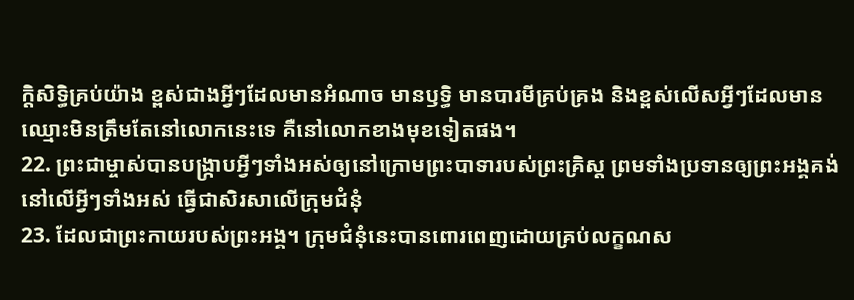ក្ដិសិទ្ធិគ្រប់យ៉ាង ខ្ពស់ជាងអ្វីៗដែលមានអំណាច មានឫទ្ធិ មានបារមីគ្រប់គ្រង និងខ្ពស់លើសអ្វីៗដែលមានឈ្មោះមិនត្រឹមតែនៅលោកនេះទេ គឺនៅលោកខាងមុខទៀតផង។
22. ព្រះជាម្ចាស់បានបង្ក្រាបអ្វីៗទាំងអស់ឲ្យនៅក្រោមព្រះបាទារបស់ព្រះគ្រិស្ដ ព្រមទាំងប្រទានឲ្យព្រះអង្គគង់នៅលើអ្វីៗទាំងអស់ ធ្វើជាសិរសាលើក្រុមជំនុំ
23. ដែលជាព្រះកាយរបស់ព្រះអង្គ។ ក្រុមជំនុំនេះបានពោរពេញដោយគ្រប់លក្ខណស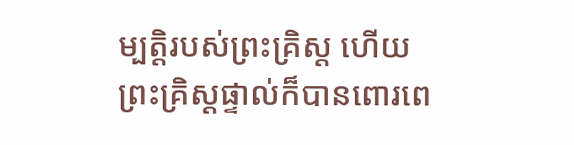ម្បត្តិរបស់ព្រះគ្រិស្ដ ហើយព្រះគ្រិស្ដផ្ទាល់ក៏បានពោរពេ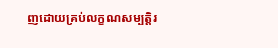ញដោយគ្រប់លក្ខណសម្បត្តិរ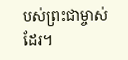បស់ព្រះជាម្ចាស់ដែរ។